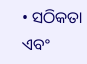• ସଠିକତା ଏବଂ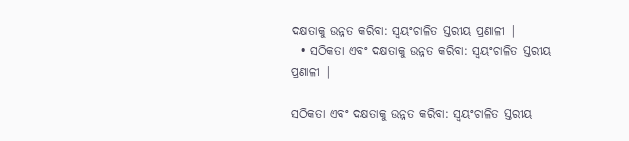ଦକ୍ଷତାକୁ ଉନ୍ନତ କରିବା: ସ୍ୱୟଂଚାଳିତ ସ୍ତରୀୟ ପ୍ରଣାଳୀ |
  • ସଠିକତା ଏବଂ ଦକ୍ଷତାକୁ ଉନ୍ନତ କରିବା: ସ୍ୱୟଂଚାଳିତ ସ୍ତରୀୟ ପ୍ରଣାଳୀ |

ସଠିକତା ଏବଂ ଦକ୍ଷତାକୁ ଉନ୍ନତ କରିବା: ସ୍ୱୟଂଚାଳିତ ସ୍ତରୀୟ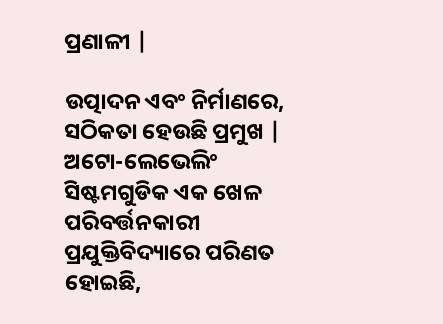ପ୍ରଣାଳୀ |

ଉତ୍ପାଦନ ଏବଂ ନିର୍ମାଣରେ, ସଠିକତା ହେଉଛି ପ୍ରମୁଖ | ଅଟୋ-ଲେଭେଲିଂ ସିଷ୍ଟମଗୁଡିକ ଏକ ଖେଳ ପରିବର୍ତ୍ତନକାରୀ ପ୍ରଯୁକ୍ତିବିଦ୍ୟାରେ ପରିଣତ ହୋଇଛି,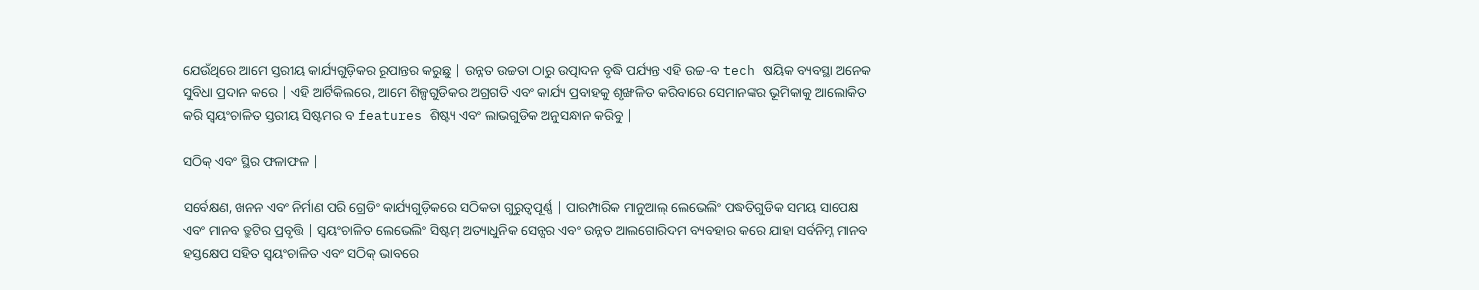ଯେଉଁଥିରେ ଆମେ ସ୍ତରୀୟ କାର୍ଯ୍ୟଗୁଡ଼ିକର ରୂପାନ୍ତର କରୁଛୁ | ଉନ୍ନତ ଉଚ୍ଚତା ଠାରୁ ଉତ୍ପାଦନ ବୃଦ୍ଧି ପର୍ଯ୍ୟନ୍ତ ଏହି ଉଚ୍ଚ-ବ tech ଷୟିକ ବ୍ୟବସ୍ଥା ଅନେକ ସୁବିଧା ପ୍ରଦାନ କରେ | ଏହି ଆର୍ଟିକିଲରେ, ଆମେ ଶିଳ୍ପଗୁଡିକର ଅଗ୍ରଗତି ଏବଂ କାର୍ଯ୍ୟ ପ୍ରବାହକୁ ଶୃଙ୍ଖଳିତ କରିବାରେ ସେମାନଙ୍କର ଭୂମିକାକୁ ଆଲୋକିତ କରି ସ୍ୱୟଂଚାଳିତ ସ୍ତରୀୟ ସିଷ୍ଟମର ବ features ଶିଷ୍ଟ୍ୟ ଏବଂ ଲାଭଗୁଡିକ ଅନୁସନ୍ଧାନ କରିବୁ |

ସଠିକ୍ ଏବଂ ସ୍ଥିର ଫଳାଫଳ |

ସର୍ବେକ୍ଷଣ, ଖନନ ଏବଂ ନିର୍ମାଣ ପରି ଗ୍ରେଡିଂ କାର୍ଯ୍ୟଗୁଡ଼ିକରେ ସଠିକତା ଗୁରୁତ୍ୱପୂର୍ଣ୍ଣ | ପାରମ୍ପାରିକ ମାନୁଆଲ୍ ଲେଭେଲିଂ ପଦ୍ଧତିଗୁଡିକ ସମୟ ସାପେକ୍ଷ ଏବଂ ମାନବ ତ୍ରୁଟିର ପ୍ରବୃତ୍ତି | ସ୍ୱୟଂଚାଳିତ ଲେଭେଲିଂ ସିଷ୍ଟମ୍ ଅତ୍ୟାଧୁନିକ ସେନ୍ସର ଏବଂ ଉନ୍ନତ ଆଲଗୋରିଦମ ବ୍ୟବହାର କରେ ଯାହା ସର୍ବନିମ୍ନ ମାନବ ହସ୍ତକ୍ଷେପ ସହିତ ସ୍ୱୟଂଚାଳିତ ଏବଂ ସଠିକ୍ ଭାବରେ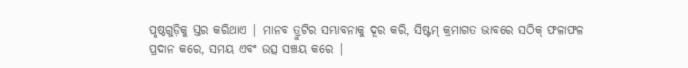ପୃଷ୍ଠଗୁଡ଼ିକୁ ସ୍ତର କରିଥାଏ | ମାନବ ତ୍ରୁଟିର ସମ୍ଭାବନାକୁ ଦୂର କରି, ସିଷ୍ଟମ୍ କ୍ରମାଗତ ଭାବରେ ସଠିକ୍ ଫଳାଫଳ ପ୍ରଦାନ କରେ, ସମୟ ଏବଂ ଉତ୍ସ ସଞ୍ଚୟ କରେ |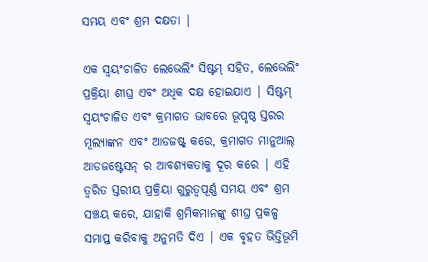ସମୟ ଏବଂ ଶ୍ରମ ଦକ୍ଷତା |

ଏକ ସ୍ୱୟଂଚାଳିତ ଲେଭେଲିଂ ସିଷ୍ଟମ୍ ସହିତ, ଲେଭେଲିଂ ପ୍ରକ୍ରିୟା ଶୀଘ୍ର ଏବଂ ଅଧିକ ଦକ୍ଷ ହୋଇଯାଏ | ସିଷ୍ଟମ୍ ସ୍ୱୟଂଚାଳିତ ଏବଂ କ୍ରମାଗତ ଭାବରେ ଭୂପୃଷ୍ଠ ସ୍ତରର ମୂଲ୍ୟାଙ୍କନ ଏବଂ ଆଡଜଷ୍ଟ୍ କରେ, କ୍ରମାଗତ ମାନୁଆଲ୍ ଆଡଜଷ୍ଟେସନ୍ ର ଆବଶ୍ୟକତାକୁ ଦୂର କରେ | ଏହି ତ୍ୱରିତ ସ୍ତରୀୟ ପ୍ରକ୍ରିୟା ଗୁରୁତ୍ୱପୂର୍ଣ୍ଣ ସମୟ ଏବଂ ଶ୍ରମ ସଞ୍ଚୟ କରେ, ଯାହାକି ଶ୍ରମିକମାନଙ୍କୁ ଶୀଘ୍ର ପ୍ରକଳ୍ପ ସମାପ୍ତ କରିବାକୁ ଅନୁମତି ଦିଏ | ଏକ ବୃହତ ଭିତ୍ତିଭୂମି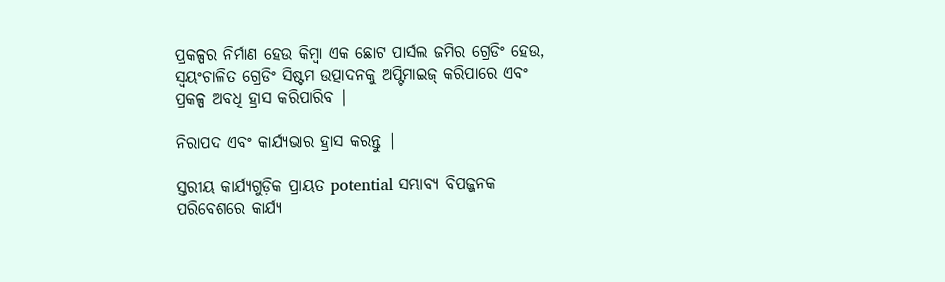ପ୍ରକଳ୍ପର ନିର୍ମାଣ ହେଉ କିମ୍ବା ଏକ ଛୋଟ ପାର୍ସଲ ଜମିର ଗ୍ରେଡିଂ ହେଉ, ସ୍ୱୟଂଚାଳିତ ଗ୍ରେଡିଂ ସିଷ୍ଟମ ଉତ୍ପାଦନକୁ ଅପ୍ଟିମାଇଜ୍ କରିପାରେ ଏବଂ ପ୍ରକଳ୍ପ ଅବଧି ହ୍ରାସ କରିପାରିବ |

ନିରାପଦ ଏବଂ କାର୍ଯ୍ୟଭାର ହ୍ରାସ କରନ୍ତୁ |

ସ୍ତରୀୟ କାର୍ଯ୍ୟଗୁଡ଼ିକ ପ୍ରାୟତ potential ସମ୍ଭାବ୍ୟ ବିପଜ୍ଜନକ ପରିବେଶରେ କାର୍ଯ୍ୟ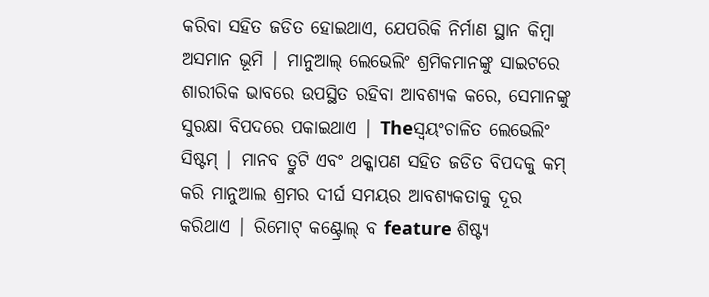କରିବା ସହିତ ଜଡିତ ହୋଇଥାଏ, ଯେପରିକି ନିର୍ମାଣ ସ୍ଥାନ କିମ୍ବା ଅସମାନ ଭୂମି | ମାନୁଆଲ୍ ଲେଭେଲିଂ ଶ୍ରମିକମାନଙ୍କୁ ସାଇଟରେ ଶାରୀରିକ ଭାବରେ ଉପସ୍ଥିତ ରହିବା ଆବଶ୍ୟକ କରେ, ସେମାନଙ୍କୁ ସୁରକ୍ଷା ବିପଦରେ ପକାଇଥାଏ | Theସ୍ୱୟଂଚାଳିତ ଲେଭେଲିଂ ସିଷ୍ଟମ୍ | ମାନବ ତ୍ରୁଟି ଏବଂ ଥକ୍କାପଣ ସହିତ ଜଡିତ ବିପଦକୁ କମ୍ କରି ମାନୁଆଲ ଶ୍ରମର ଦୀର୍ଘ ସମୟର ଆବଶ୍ୟକତାକୁ ଦୂର କରିଥାଏ | ରିମୋଟ୍ କଣ୍ଟ୍ରୋଲ୍ ବ feature ଶିଷ୍ଟ୍ୟ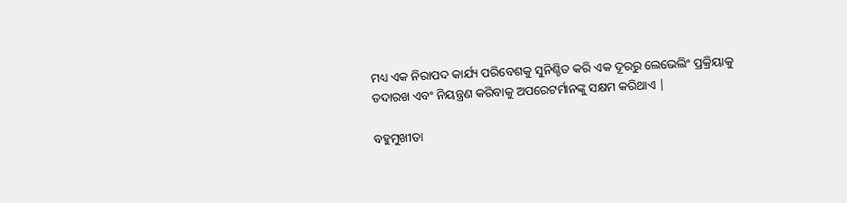ମଧ୍ୟ ଏକ ନିରାପଦ କାର୍ଯ୍ୟ ପରିବେଶକୁ ସୁନିଶ୍ଚିତ କରି ଏକ ଦୂରରୁ ଲେଭେଲିଂ ପ୍ରକ୍ରିୟାକୁ ତଦାରଖ ଏବଂ ନିୟନ୍ତ୍ରଣ କରିବାକୁ ଅପରେଟର୍ମାନଙ୍କୁ ସକ୍ଷମ କରିଥାଏ |

ବହୁମୁଖୀତା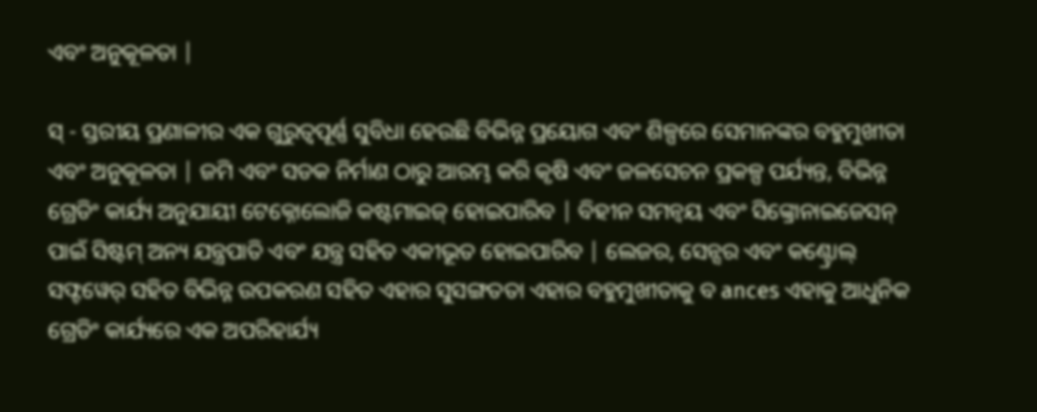ଏବଂ ଅନୁକୂଳତା |

ସ୍ - ସ୍ତରୀୟ ପ୍ରଣାଳୀର ଏକ ଗୁରୁତ୍ୱପୂର୍ଣ୍ଣ ସୁବିଧା ହେଉଛି ବିଭିନ୍ନ ପ୍ରୟୋଗ ଏବଂ ଶିଳ୍ପରେ ସେମାନଙ୍କର ବହୁମୁଖୀତା ଏବଂ ଅନୁକୂଳତା | ଜମି ଏବଂ ସଡକ ନିର୍ମାଣ ଠାରୁ ଆରମ୍ଭ କରି କୃଷି ଏବଂ ଜଳସେଚନ ପ୍ରକଳ୍ପ ପର୍ଯ୍ୟନ୍ତ, ବିଭିନ୍ନ ଗ୍ରେଡିଂ କାର୍ଯ୍ୟ ଅନୁଯାୟୀ ଟେକ୍ନୋଲୋଜି କଷ୍ଟମାଇଜ୍ ହୋଇପାରିବ | ବିହୀନ ସମନ୍ୱୟ ଏବଂ ସିଙ୍କ୍ରୋନାଇଜେସନ୍ ପାଇଁ ସିଷ୍ଟମ୍ ଅନ୍ୟ ଯନ୍ତ୍ରପାତି ଏବଂ ଯନ୍ତ୍ର ସହିତ ଏକୀଭୂତ ହୋଇପାରିବ | ଲେଜର, ସେନ୍ସର ଏବଂ କଣ୍ଟ୍ରୋଲ୍ ସଫ୍ଟୱେର୍ ସହିତ ବିଭିନ୍ନ ଉପକରଣ ସହିତ ଏହାର ସୁସଙ୍ଗତତା ଏହାର ବହୁମୁଖୀତାକୁ ବ ances ଏହାକୁ ଆଧୁନିକ ଗ୍ରେଡିଂ କାର୍ଯ୍ୟରେ ଏକ ଅପରିହାର୍ଯ୍ୟ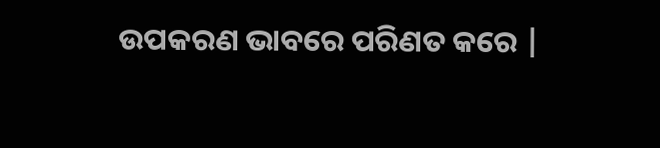ଉପକରଣ ଭାବରେ ପରିଣତ କରେ |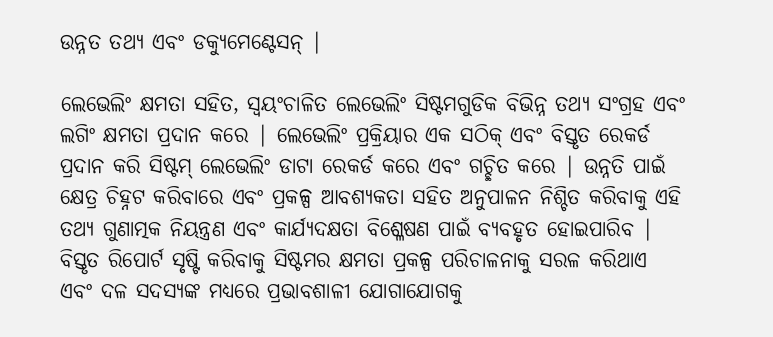ଉନ୍ନତ ତଥ୍ୟ ଏବଂ ଡକ୍ୟୁମେଣ୍ଟେସନ୍ |

ଲେଭେଲିଂ କ୍ଷମତା ସହିତ, ସ୍ୱୟଂଚାଳିତ ଲେଭେଲିଂ ସିଷ୍ଟମଗୁଡିକ ବିଭିନ୍ନ ତଥ୍ୟ ସଂଗ୍ରହ ଏବଂ ଲଗିଂ କ୍ଷମତା ପ୍ରଦାନ କରେ | ଲେଭେଲିଂ ପ୍ରକ୍ରିୟାର ଏକ ସଠିକ୍ ଏବଂ ବିସ୍ତୃତ ରେକର୍ଡ ପ୍ରଦାନ କରି ସିଷ୍ଟମ୍ ଲେଭେଲିଂ ଡାଟା ରେକର୍ଡ କରେ ଏବଂ ଗଚ୍ଛିତ କରେ | ଉନ୍ନତି ପାଇଁ କ୍ଷେତ୍ର ଚିହ୍ନଟ କରିବାରେ ଏବଂ ପ୍ରକଳ୍ପ ଆବଶ୍ୟକତା ସହିତ ଅନୁପାଳନ ନିଶ୍ଚିତ କରିବାକୁ ଏହି ତଥ୍ୟ ଗୁଣାତ୍ମକ ନିୟନ୍ତ୍ରଣ ଏବଂ କାର୍ଯ୍ୟଦକ୍ଷତା ବିଶ୍ଳେଷଣ ପାଇଁ ବ୍ୟବହୃତ ହୋଇପାରିବ | ବିସ୍ତୃତ ରିପୋର୍ଟ ସୃଷ୍ଟି କରିବାକୁ ସିଷ୍ଟମର କ୍ଷମତା ପ୍ରକଳ୍ପ ପରିଚାଳନାକୁ ସରଳ କରିଥାଏ ଏବଂ ଦଳ ସଦସ୍ୟଙ୍କ ମଧ୍ୟରେ ପ୍ରଭାବଶାଳୀ ଯୋଗାଯୋଗକୁ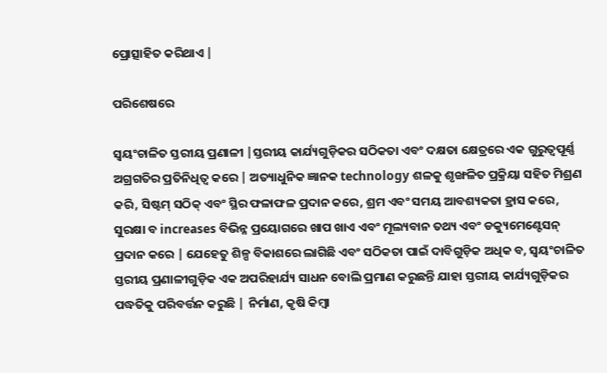ପ୍ରୋତ୍ସାହିତ କରିଥାଏ |

ପରିଶେଷରେ

ସ୍ୱୟଂଚାଳିତ ସ୍ତରୀୟ ପ୍ରଣାଳୀ |ସ୍ତରୀୟ କାର୍ଯ୍ୟଗୁଡ଼ିକର ସଠିକତା ଏବଂ ଦକ୍ଷତା କ୍ଷେତ୍ରରେ ଏକ ଗୁରୁତ୍ୱପୂର୍ଣ୍ଣ ଅଗ୍ରଗତିର ପ୍ରତିନିଧିତ୍ୱ କରେ | ଅତ୍ୟାଧୁନିକ ଜ୍ଞାନକ technology ଶଳକୁ ଶୃଙ୍ଖଳିତ ପ୍ରକ୍ରିୟା ସହିତ ମିଶ୍ରଣ କରି, ସିଷ୍ଟମ୍ ସଠିକ୍ ଏବଂ ସ୍ଥିର ଫଳାଫଳ ପ୍ରଦାନ କରେ, ଶ୍ରମ ଏବଂ ସମୟ ଆବଶ୍ୟକତା ହ୍ରାସ କରେ, ସୁରକ୍ଷା ବ increases ବିଭିନ୍ନ ପ୍ରୟୋଗରେ ଖାପ ଖାଏ ଏବଂ ମୂଲ୍ୟବାନ ତଥ୍ୟ ଏବଂ ଡକ୍ୟୁମେଣ୍ଟେସନ୍ ପ୍ରଦାନ କରେ | ଯେହେତୁ ଶିଳ୍ପ ବିକାଶରେ ଲାଗିଛି ଏବଂ ସଠିକତା ପାଇଁ ଦାବିଗୁଡ଼ିକ ଅଧିକ ବ, ସ୍ୱୟଂଚାଳିତ ସ୍ତରୀୟ ପ୍ରଣାଳୀଗୁଡ଼ିକ ଏକ ଅପରିହାର୍ଯ୍ୟ ସାଧନ ବୋଲି ପ୍ରମାଣ କରୁଛନ୍ତି ଯାହା ସ୍ତରୀୟ କାର୍ଯ୍ୟଗୁଡ଼ିକର ପଦ୍ଧତିକୁ ପରିବର୍ତ୍ତନ କରୁଛି | ନିର୍ମାଣ, କୃଷି କିମ୍ବା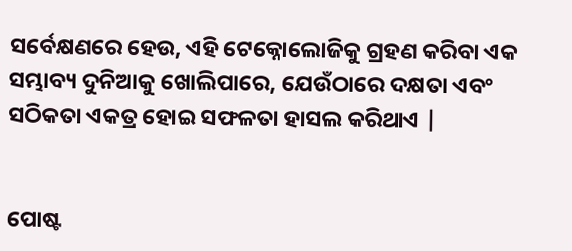ସର୍ବେକ୍ଷଣରେ ହେଉ, ଏହି ଟେକ୍ନୋଲୋଜିକୁ ଗ୍ରହଣ କରିବା ଏକ ସମ୍ଭାବ୍ୟ ଦୁନିଆକୁ ଖୋଲିପାରେ, ଯେଉଁଠାରେ ଦକ୍ଷତା ଏବଂ ସଠିକତା ଏକତ୍ର ହୋଇ ସଫଳତା ହାସଲ କରିଥାଏ |


ପୋଷ୍ଟ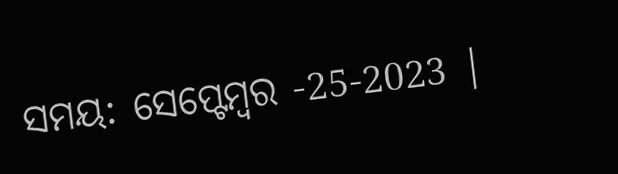ସମୟ: ସେପ୍ଟେମ୍ବର -25-2023 |